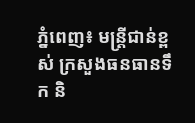ភ្នំពេញ៖ មន្រ្តីជាន់ខ្ពស់ ក្រសួងធនធានទឹក និ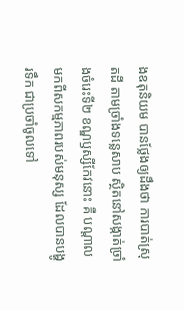ងឧតុនិយម បានថ្លែងឲ្យដឹងថា ការបាត់ស្រុតដី តាមច្រាំងទន្លេសាប ស្ថិតនៅសង្កាត់ច្រាំងចំរេះទី២ ខណ្ឌឫស្សីកែវនោះ គឺ បណ្តាលមកពីសកម្មភាពរបស់មនុស្ស ដែលបានបង្ហូរទឹក ជាប្រចាំចូលទៅ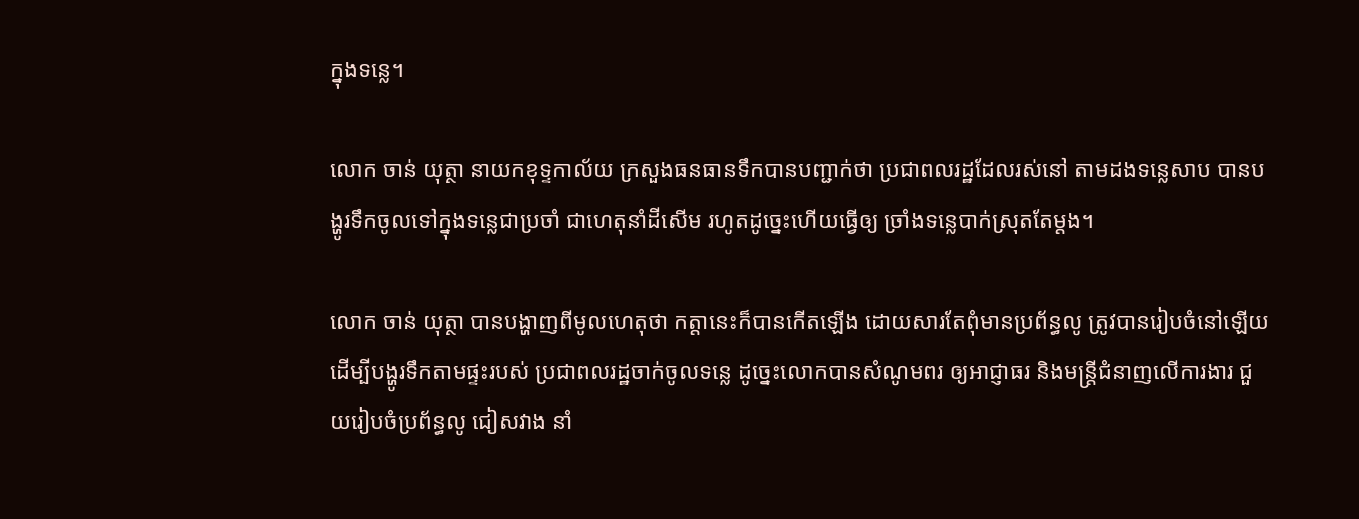ក្នុងទន្លេ។

លោក ចាន់ យុត្ថា នាយកខុទ្ទកាល័យ ក្រសួងធនធានទឹកបានបញ្ជាក់ថា ប្រជាពលរដ្ឋដែលរស់នៅ តាមដងទន្លេសាប បានបង្ហូរទឹកចូលទៅក្នុងទន្លេជាប្រចាំ ជាហេតុនាំដីសើម រហូតដូច្នេះហើយធ្វើឲ្យ ច្រាំងទន្លេបាក់ស្រុតតែម្តង។

លោក ចាន់ យុត្ថា បានបង្ហាញពីមូលហេតុថា កត្តានេះក៏បានកើតឡើង ដោយសារតែពុំមានប្រព័ន្ធលូ ត្រូវបានរៀបចំនៅឡើយ ដើម្បីបង្ហូរទឹកតាមផ្ទះរបស់ ប្រជាពលរដ្ឋចាក់ចូលទន្លេ ដូច្នេះលោកបានសំណូមពរ ឲ្យអាជ្ញាធរ និងមន្រ្តីជំនាញលើការងារ ជួយរៀបចំប្រព័ន្ធលូ ជៀសវាង នាំ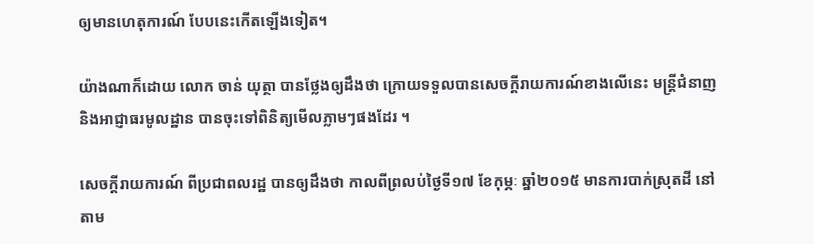ឲ្យមានហេតុការណ៍ បែបនេះកើតឡើងទៀត។

យ៉ាងណាក៏ដោយ លោក ចាន់ យុត្ថា បានថ្លែងឲ្យដឹងថា ក្រោយទទួលបានសេចក្តីរាយការណ៍ខាងលើនេះ មន្រ្តីជំនាញ និងអាជ្ញាធរមូលដ្ឋាន បានចុះទៅពិនិត្យមើលភ្លាមៗផងដែរ ។

សេចក្តីរាយការណ៍ ពីប្រជាពលរដ្ឋ បានឲ្យដឹងថា កាលពីព្រលប់ថ្ងៃទី១៧ ខែកុម្ភៈ ឆ្នាំ២០១៥ មានការបាក់ស្រុតដី នៅតាម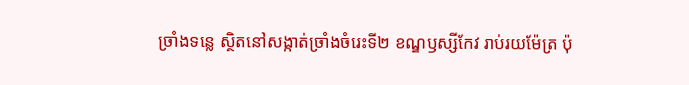ច្រាំងទន្លេ ស្ថិតនៅសង្កាត់ច្រាំងចំរេះទី២ ខណ្ឌឫស្សីកែវ រាប់រយម៉ែត្រ ប៉ុ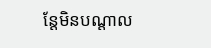ន្តែមិនបណ្តាល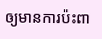ឲ្យមានការប៉ះពា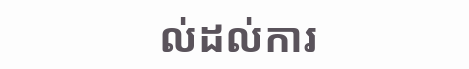ល់ដល់ការ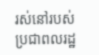រស់នៅរបស់ប្រជាពលរដ្ឋ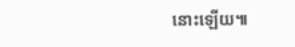នោះឡើយ៕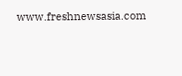www.freshnewsasia.com